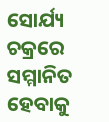ସୋର୍ଯ୍ୟ ଚକ୍ରରେ ସମ୍ମାନିତ ହେବାକୁ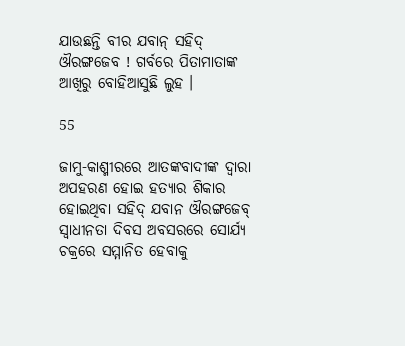ଯାଉଛନ୍ତି ବୀର ଯବାନ୍ ସହିଦ୍ ଔରଙ୍ଗଜେବ ! ଗର୍ବରେ ପିତାମାତାଙ୍କ ଆଖିରୁ ବୋହିଆସୁଛି ଲୁହ ।

55

ଜାମୁ-କାଶ୍ମୀରରେ ଆତଙ୍କବାଦୀଙ୍କ ଦ୍ୱାରା ଅପହରଣ ହୋଇ ହତ୍ୟାର ଶିକାର ହୋଇଥିବା ସହିଦ୍ ଯବାନ ଔରଙ୍ଗଜେବ୍ ସ୍ୱାଧୀନତା ଦିବସ ଅବସରରେ ସୋର୍ଯ୍ୟ ଚକ୍ରରେ ସମ୍ମାନିତ ହେବାକୁ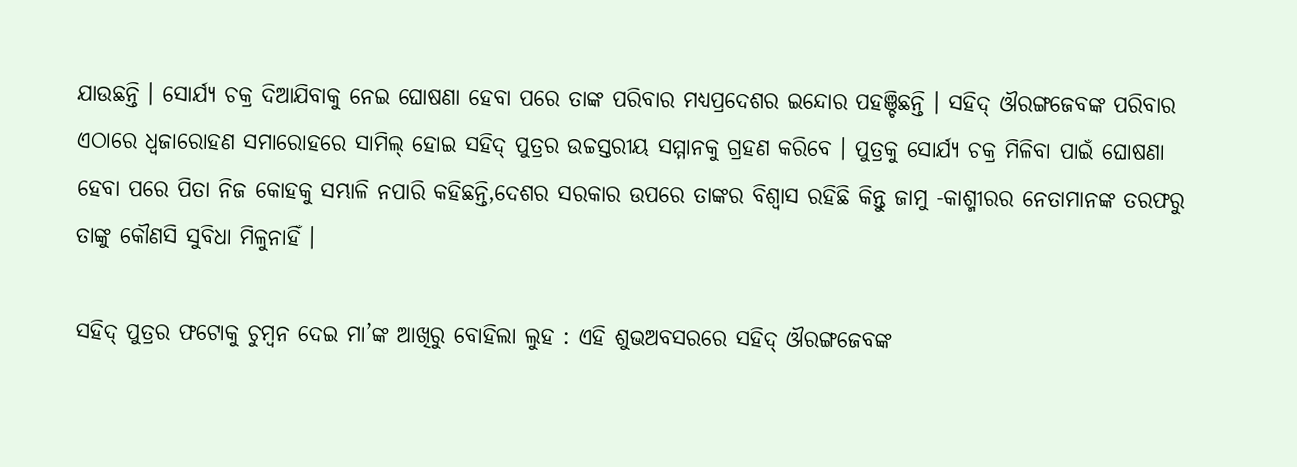ଯାଉଛନ୍ତି । ସୋର୍ଯ୍ୟ ଚକ୍ର ଦିଆଯିବାକୁ ନେଇ ଘୋଷଣା ହେବା ପରେ ତାଙ୍କ ପରିବାର ମଧ୍ୟପ୍ରଦେଶର ଇନ୍ଦୋର ପହଞ୍ଚିଛନ୍ତି । ସହିଦ୍ ଔରଙ୍ଗଜେବଙ୍କ ପରିବାର ଏଠାରେ ଧ୍ୱଜାରୋହଣ ସମାରୋହରେ ସାମିଲ୍ ହୋଇ ସହିଦ୍ ପୁତ୍ରର ଉଚ୍ଚସ୍ତରୀୟ ସମ୍ମାନକୁ ଗ୍ରହଣ କରିବେ । ପୁତ୍ରକୁ ସୋର୍ଯ୍ୟ ଚକ୍ର ମିଳିବା ପାଇଁ ଘୋଷଣା ହେବା ପରେ ପିତା ନିଜ କୋହକୁ ସମ୍ଭାଳି ନପାରି କହିଛନ୍ତି,ଦେଶର ସରକାର ଉପରେ ତାଙ୍କର ବିଶ୍ୱାସ ରହିଛି କିନ୍ତୁ ଜାମୁ -କାଶ୍ମୀରର ନେତାମାନଙ୍କ ତରଫରୁ ତାଙ୍କୁ କୌଣସି ସୁବିଧା ମିଳୁନାହିଁ ।

ସହିଦ୍ ପୁତ୍ରର ଫଟୋକୁ ଚୁମ୍ବନ ଦେଇ ମା’ଙ୍କ ଆଖିରୁ ବୋହିଲା ଲୁହ : ଏହି ଶୁଭଅବସରରେ ସହିଦ୍ ଔରଙ୍ଗଜେବଙ୍କ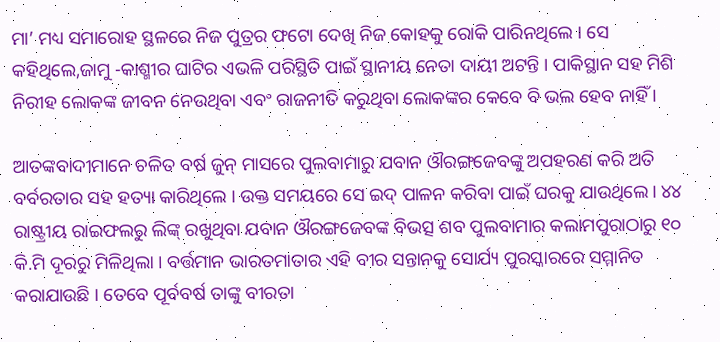ମା’ ମଧ୍ୟ ସମାରୋହ ସ୍ଥଳରେ ନିଜ ପୁତ୍ରର ଫଟୋ ଦେଖି ନିଜ କୋହକୁ ରୋକି ପାରିନଥିଲେ । ସେ କହିଥିଲେ,ଜାମୁ -କାଶ୍ମୀର ଘାଟିର ଏଭଳି ପରିସ୍ଥିତି ପାଇଁ ସ୍ଥାନୀୟ ନେତା ଦାୟୀ ଅଟନ୍ତି । ପାକିସ୍ଥାନ ସହ ମିଶି ନିରୀହ ଲୋକଙ୍କ ଜୀବନ ନେଉଥିବା ଏବଂ ରାଜନୀତି କରୁଥିବା ଲୋକଙ୍କର କେବେ ବି ଭଲ ହେବ ନାହିଁ ।

ଆତଙ୍କବାଦୀମାନେ ଚଳିତ ବର୍ଷ ଜୁନ୍ ମାସରେ ପୁଲବାମାରୁ ଯବାନ ଔରଙ୍ଗଜେବଙ୍କୁ ଅପହରଣ କରି ଅତି ବର୍ବରତାର ସହ ହତ୍ୟା କାରିଥିଲେ । ଉକ୍ତ ସମୟରେ ସେ ଇଦ୍ ପାଳନ କରିବା ପାଇଁ ଘରକୁ ଯାଉଥିଲେ । ୪୪ ରାଷ୍ଟ୍ରୀୟ ରାଇଫଲରୁ ଲିଙ୍କ୍ ରଖୁଥିବା ଯବାନ ଔରଙ୍ଗଜେବଙ୍କ ବିଭତ୍ସ ଶବ ପୁଲବାମାର କଲାମପୁରାଠାରୁ ୧୦ କି.ମି ଦୂରରୁ ମିଳିଥିଲା । ବର୍ତ୍ତମାନ ଭାରତମାତାର ଏହି ବୀର ସନ୍ତାନକୁ ସୋର୍ଯ୍ୟ ପୁରସ୍କାରରେ ସମ୍ମାନିତ କରାଯାଉଛି । ତେବେ ପୂର୍ବବର୍ଷ ତାଙ୍କୁ ବୀରତା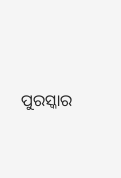ପୁରସ୍କାର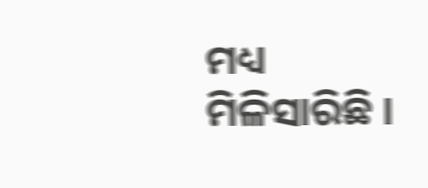ମଧ୍ୟ ମିଳିସାରିଛି ।